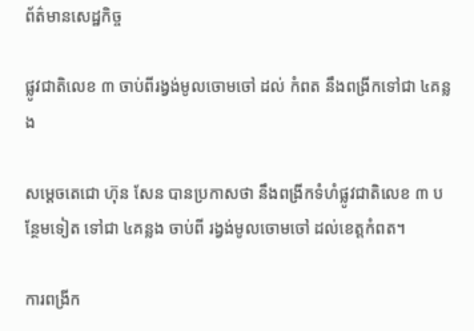ព័ត៌មានសេដ្ឋកិច្ច

ផ្លូវជាតិលេខ ៣ ចាប់ពីរង្វង់មូលចោមចៅ ដល់ កំពត នឹងពង្រីកទៅជា ៤គន្លង

សម្តេចតេជោ ហ៊ុន សែន បានប្រកាសថា នឹងពង្រីកទំហំផ្លូវជាតិលេខ ៣ បន្ថែមទៀត ទៅជា ៤គន្លង ចាប់ពី រង្វង់មូលចោមចៅ ដល់ខេត្តកំពត។

ការពង្រីក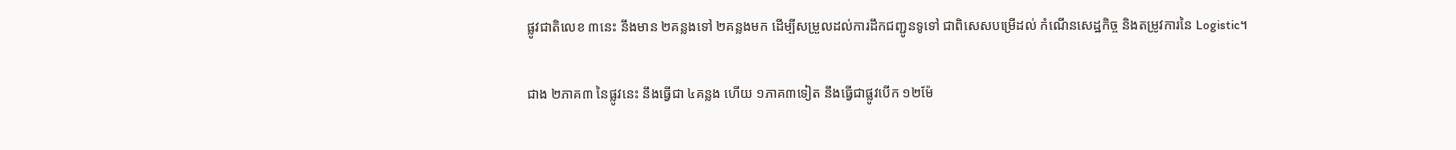ផ្លូវជាតិលេខ ៣នេះ នឹងមាន ២គន្លងទៅ ២គន្លងមក ដើម្បីសម្រួលដល់ការដឹកជញ្ជូនទូទៅ ជាពិសេសបម្រើដល់ កំណើនសេដ្ឋកិច្ច និងតម្រូវការនៃ Logistic។

ជាង ២ភាគ៣ នៃផ្លូវនេះ នឹងធ្វើជា ៤គន្លង ហើយ ១ភាគ៣ទៀត នឹងធ្វើជាផ្លូវបើក ១២ម៉ែ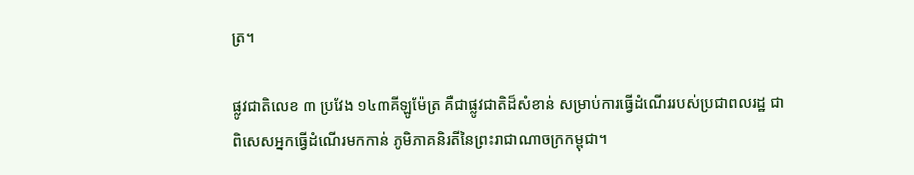ត្រ។

ផ្លូវជាតិលេខ ៣ ប្រវែង ១៤៣គីឡូម៉ែត្រ គឺជាផ្លូវជាតិដ៏សំខាន់ សម្រាប់ការធ្វើដំណើររបស់ប្រជាពលរដ្ឋ ជាពិសេសអ្នកធ្វើដំណើរមកកាន់ ភូមិភាគនិរតីនៃព្រះរាជាណាចក្រកម្ពុជា។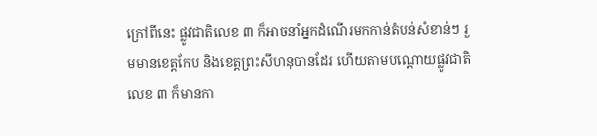ក្រៅពីនេះ ផ្លូវជាតិលេខ ៣ ក៏អាចនាំអ្នកដំណើរមកកាន់តំបន់សំខាន់ៗ រួមមានខេត្តកែប និងខេត្តព្រះសីហនុបានដែរ ហើយតាមបណ្តោយផ្លូវជាតិលេខ ៣ ក៏មានកា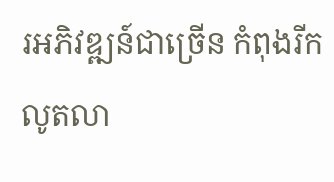រអភិវឌ្ឍន៍ជាច្រើន កំពុងរីកលូតលា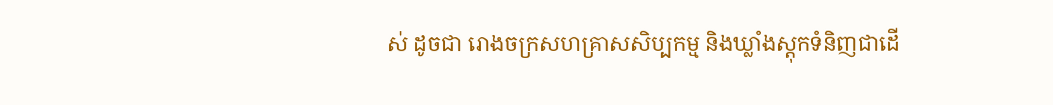ស់ ដូចជា រោងចក្រសហគ្រាសសិប្បកម្ម និងឃ្លាំងស្តុកទំនិញជាដើ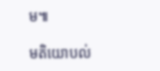ម៕

មតិយោបល់